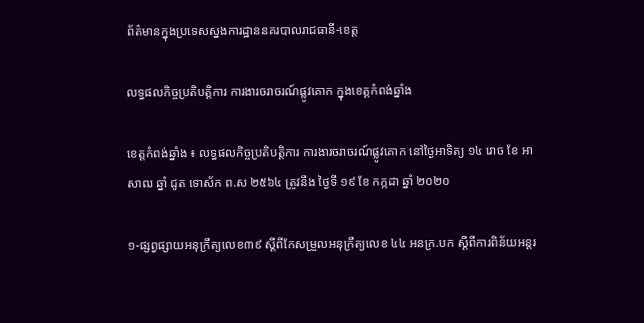ព័ត៌មានក្នុងប្រទេសស្នងការដ្ឋាននគរបាលរាជធានី-ខេត្ត

លទ្ធផលកិច្ចប្រតិបត្តិការ ការងារចរាចរណ៍ផ្លូវគោក ក្នុងខេត្តកំពង់ឆ្នាំង

ខេត្តកំពង់ឆ្នាំង ៖ លទ្ធផលកិច្ចប្រតិបត្តិការ ការងារចរាចរណ៍ផ្លូវគោក នៅថ្ងៃអាទិត្យ ១៤ រោច ខែ អាសាឍ ឆ្នាំ ជូត ទោស័ក ព.ស ២៥៦៤ ត្រូវនឹង ថ្ងៃទី ១៩ ខែ កក្កដា ឆ្នាំ ២០២០

១-ផ្សព្វផ្សាយអនុក្រឹត្យលេខ៣៩ ស្តីពីកែសម្រួលអនុក្រឹត្យលេខ ៤៤ អនក្រ.បក ស្តីពីការពិន័យអន្តរ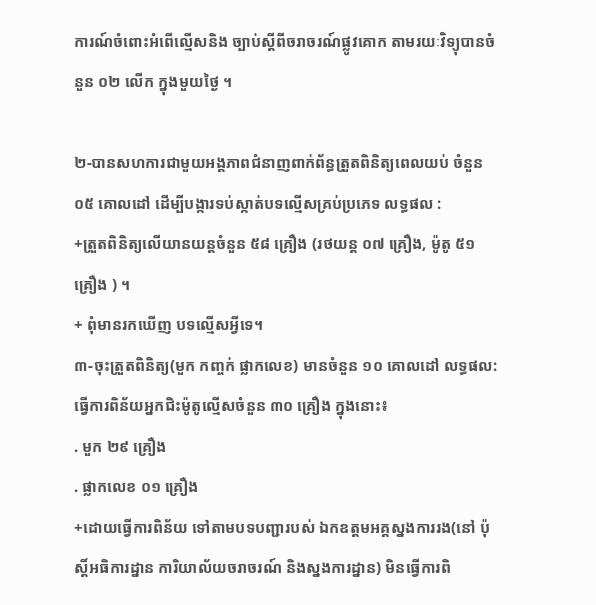ការណ៍ចំពោះអំពើល្មើសនិង ច្បាប់ស្តីពីចរាចរណ៍ផ្លូវគោក តាមរយៈវិទ្យុបានចំនួន ០២ លើក ក្នុងមួយថ្ងៃ ។

២-បានសហការជាមួយអង្គភាពជំនាញពាក់ព័ន្ធត្រួតពិនិត្យពេលយប់ ចំនួន ០៥ គោលដៅ ដើម្បីបង្ការទប់ស្កាត់បទល្មើសគ្រប់ប្រភេទ លទ្ធផល :
+ត្រួតពិនិត្យលើយានយន្តចំនួន ៥៨ គ្រឿង (រថយន្ត ០៧ គ្រឿង, ម៉ូតូ ៥១ គ្រឿង ) ។
+ ពុំមានរកឃើញ បទល្មើសអ្វីទេ។
៣-ចុះត្រួតពិនិត្យ(មួក កញ្ចក់ ផ្លាកលេខ) មានចំនួន ១០ គោលដៅ លទ្ធផល:
ធ្វើការពិន័យអ្នកជិះម៉ូតូល្មើសចំនួន ៣០ គ្រឿង ក្នុងនោះ៖
. មួក ២៩ គ្រឿង
. ផ្លាកលេខ ០១ គ្រឿង
+ដោយធ្វើការពិន័យ ទៅតាមបទបញ្ជារបស់ ឯកឧត្តមអគ្គស្នងការរង(នៅ ប៉ុស្តិ៍អធិការដ្នាន ការិយាល័យចរាចរណ៍ និងស្នងការដ្នាន) មិនធ្វើការពិ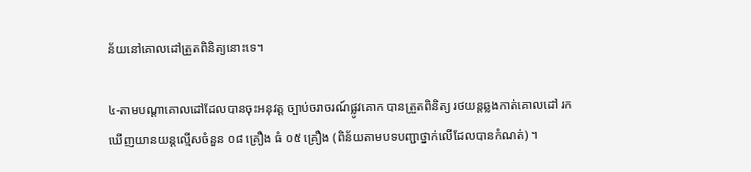ន័យនៅគោលដៅត្រួតពិនិត្យនោះទេ។

៤-តាមបណ្តាគោលដៅដែលបានចុះអនុវត្ត ច្បាប់ចរាចរណ៍ផ្លូវគោក បានត្រួតពិនិត្យ រថយន្តឆ្លងកាត់គោលដៅ រកឃើញយានយន្តល្មើសចំនួន ០៨ គ្រឿង ធំ ០៥ គ្រឿង (ពិន័យតាមបទបញ្ជាថ្នាក់លើដែលបានកំណត់) ។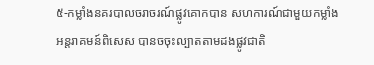៥-កម្លាំងនគរបាលចរាចរណ៍ផ្លូវគោកបាន សហការណ៍ជាមួយកម្លាំងអន្តរាគមន៍ពិសេស បានចចុះល្បាតតាមដងផ្លូវជាតិ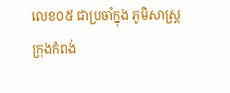លេខ០៥ ជាប្រចាំក្នុង ភូមិសាស្រ្តក្រុងកំពង់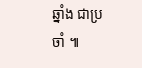ឆ្នាំង ជាប្រចាំ ៕